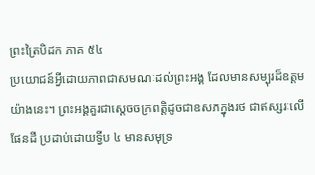ព្រះត្រៃបិដក ភាគ ៥៤
ប្រយោជន៍អ្វីដោយភាពជាសមណៈដល់ព្រះអង្គ ដែលមានសម្បុរដ៏ឧត្តមយ៉ាងនេះ។ ព្រះអង្គគួរជាស្តេចចក្រពត្តិដូចជាឧសភក្នុងរថ ជាឥស្សរៈលើផែនដី ប្រដាប់ដោយទ្វីប ៤ មានសមុទ្រ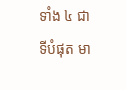ទាំង ៤ ជាទីបំផុត មា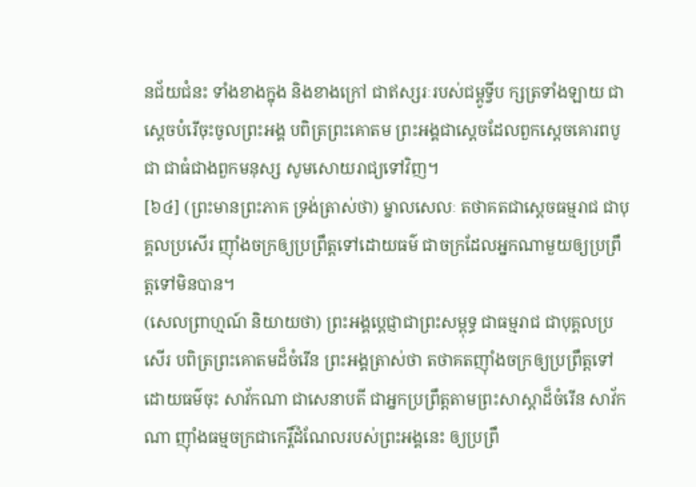នជ័យជំនះ ទាំងខាងក្នុង និងខាងក្រៅ ជាឥស្សរៈរបស់ជម្ពូទ្វីប ក្សត្រទាំងឡាយ ជាស្តេចបំរើចុះចូលព្រះអង្គ បពិត្រព្រះគោតម ព្រះអង្គជាស្តេចដែលពួកស្តេចគោរពបូជា ជាធំជាងពួកមនុស្ស សូមសោយរាជ្យទៅវិញ។
[៦៤] (ព្រះមានព្រះភាគ ទ្រង់ត្រាស់ថា) ម្នាលសេលៈ តថាគតជាស្តេចធម្មរាជ ជាបុគ្គលប្រសើរ ញ៉ាំងចក្រឲ្យប្រព្រឹត្តទៅដោយធម៌ ជាចក្រដែលអ្នកណាមួយឲ្យប្រព្រឹត្តទៅមិនបាន។
(សេលព្រាហ្មណ៍ និយាយថា) ព្រះអង្គប្តេជ្ញាជាព្រះសម្ពុទ្ធ ជាធម្មរាជ ជាបុគ្គលប្រសើរ បពិត្រព្រះគោតមដ៏ចំរើន ព្រះអង្គត្រាស់ថា តថាគតញ៉ាំងចក្រឲ្យប្រព្រឹត្តទៅ ដោយធម៌ចុះ សាវ័កណា ជាសេនាបតី ជាអ្នកប្រព្រឹត្តតាមព្រះសាស្តាដ៏ចំរើន សាវ័កណា ញ៉ាំងធម្មចក្រជាកេរ្តិ៍ដំណែលរបស់ព្រះអង្គនេះ ឲ្យប្រព្រឹ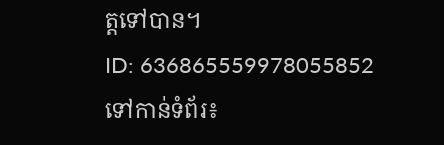ត្តទៅបាន។
ID: 636865559978055852
ទៅកាន់ទំព័រ៖